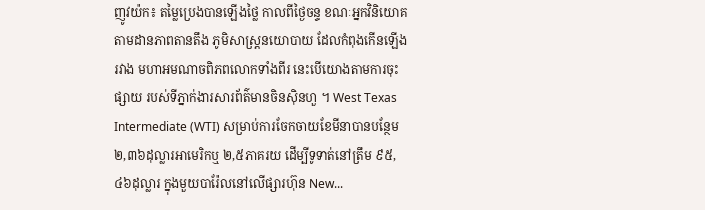ញូវយ៉ក៖ តម្លៃប្រេងបានឡើងថ្លៃ កាលពីថ្ងៃចន្ទ ខណៈអ្នកវិនិយោគ តាមដានភាពតានតឹង ភូមិសាស្ត្រនយោបាយ ដែលកំពុងកើនឡើងរវាង មហាអមណាចពិភពលោកទាំងពីរ នេះបើយោងតាមការចុះផ្សាយ របស់ទីភ្នាក់ងារសារព័ត៌មានចិនស៊ិនហួ ។ West Texas Intermediate (WTI) សម្រាប់ការចែកចាយខែមីនាបានបន្ថែម ២,៣៦ដុល្លារអាមេរិកឬ ២,៥ភាគរយ ដើម្បីទូទាត់នៅត្រឹម ៩៥,៤៦ដុល្លារ ក្នុងមួយបារ៉ែលនៅលើផ្សារហ៊ុន New...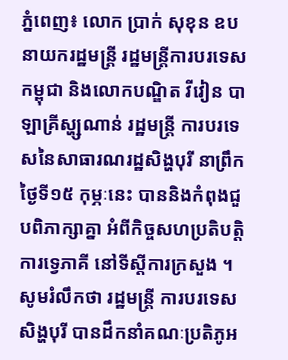ភ្នំពេញ៖ លោក ប្រាក់ សុខុន ឧបនាយករដ្ឋមន្រ្តី រដ្ឋមន្រ្តីការបរទេសកម្ពុជា និងលោកបណ្ឌិត វីវៀន បាឡាគ្រីស្ហ្សណាន់ រដ្ឋមន្រ្តី ការបរទេសនៃសាធារណរដ្ឋសិង្ហបុរី នាព្រឹកថ្ងៃទី១៥ កុម្ភៈនេះ បាននិងកំពុងជួបពិភាក្សាគ្នា អំពីកិច្ចសហប្រតិបត្តិការទ្វេភាគី នៅទីស្ដីការក្រសួង ។ សូមរំលឹកថា រដ្ឋមន្រ្តី ការបរទេសសិង្ហបុរី បានដឹកនាំគណៈប្រតិភូអ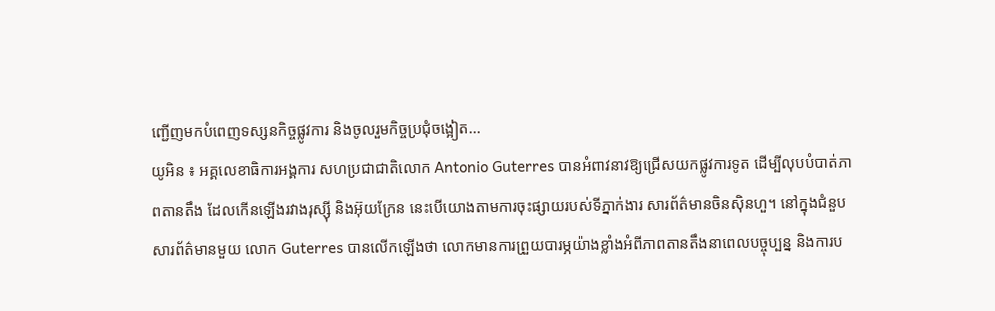ញ្ជើញមកបំពេញទស្សនកិច្ចផ្លូវការ និងចូលរួមកិច្ចប្រជុំចង្អៀត...
យូអិន ៖ អគ្គលេខាធិការអង្គការ សហប្រជាជាតិលោក Antonio Guterres បានអំពាវនាវឱ្យជ្រើសយកផ្លូវការទូត ដើម្បីលុបបំបាត់ភាពតានតឹង ដែលកើនឡើងរវាងរុស្ស៊ី និងអ៊ុយក្រែន នេះបើយោងតាមការចុះផ្សាយរបស់ទីភ្នាក់ងារ សារព័ត៌មានចិនស៊ិនហួ។ នៅក្នុងជំនួបសារព័ត៌មានមួយ លោក Guterres បានលើកឡើងថា លោកមានការព្រួយបារម្ភយ៉ាងខ្លាំងអំពីភាពតានតឹងនាពេលបច្ចុប្បន្ន និងការប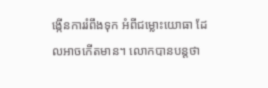ង្កើនការរំពឹងទុក អំពីជម្លោះយោធា ដែលអាចកើតមាន។ លោកបានបន្ដថា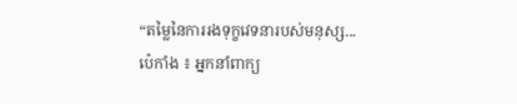“តម្លៃនៃការរងទុក្ខវេទនារបស់មនុស្ស...
ប៉េកាំង ៖ អ្នកនាំពាក្យ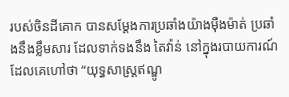របស់ចិនដីគោក បានសម្តែងការប្រឆាំងយ៉ាងម៉ឺងម៉ាត់ ប្រឆាំងនឹងខ្លឹមសារ ដែលទាក់ទងនឹង តៃវ៉ាន់ នៅក្នុងរបាយការណ៍ ដែលគេហៅថា “យុទ្ធសាស្ត្រឥណ្ឌូ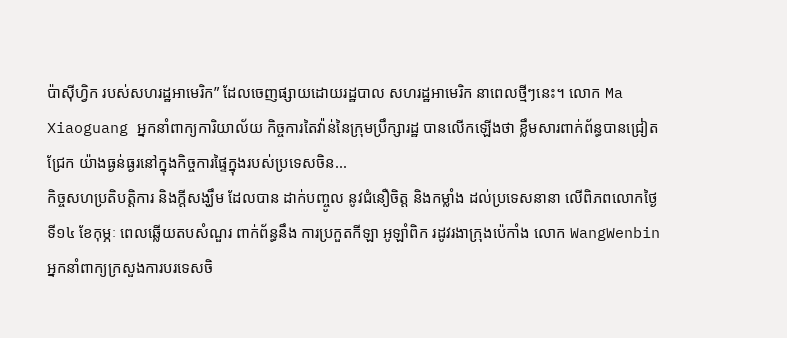ប៉ាស៊ីហ្វិក របស់សហរដ្ឋអាមេរិក” ដែលចេញផ្សាយដោយរដ្ឋបាល សហរដ្ឋអាមេរិក នាពេលថ្មីៗនេះ។ លោក Ma Xiaoguang អ្នកនាំពាក្យការិយាល័យ កិច្ចការតៃវ៉ាន់នៃក្រុមប្រឹក្សារដ្ឋ បានលើកឡើងថា ខ្លឹមសារពាក់ព័ន្ធបានជ្រៀតជ្រែក យ៉ាងធ្ងន់ធ្ងរនៅក្នុងកិច្ចការផ្ទៃក្នុងរបស់ប្រទេសចិន...
កិច្ចសហប្រតិបត្តិការ និងក្តីសង្ឃឹម ដែលបាន ដាក់បញ្ចូល នូវជំនឿចិត្ត និងកម្លាំង ដល់ប្រទេសនានា លើពិភពលោកថ្ងៃទី១៤ ខែកុម្ភៈ ពេលឆ្លើយតបសំណួរ ពាក់ព័ន្ធនឹង ការប្រកួតកីឡា អូឡាំពិក រដូវរងាក្រុងប៉េកាំង លោក WangWenbin អ្នកនាំពាក្យក្រសួងការបរទេសចិ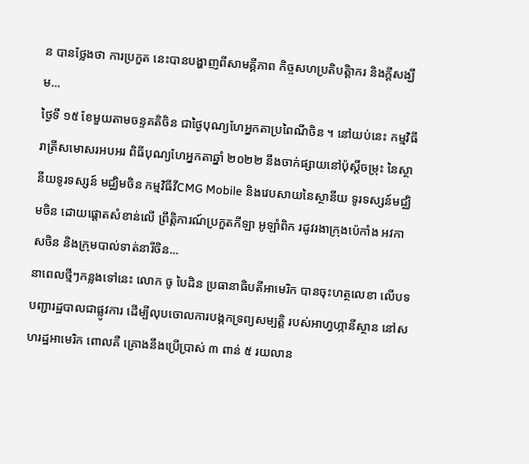ន បានថ្លែងថា ការប្រកួត នេះបានបង្ហាញពីសាមគ្គីភាព កិច្ចសហប្រតិបត្តិាករ និងក្តីសង្ឃឹម...
ថ្ងៃទី ១៥ ខែមួយតាមចន្ទគតិចិន ជាថ្ងៃបុណ្យហែអ្នកតាប្រពៃណីចិន ។ នៅយប់នេះ កម្មវិធីរាត្រីសមោសរអបអរ ពិធីបុណ្យហែអ្នកតាឆ្នាំ ២០២២ នឹងចាក់ផ្សាយនៅប៉ុស្តិ៍ចម្រុះ នៃស្ថានីយទូរទស្សន៍ មជ្ឈិមចិន កម្មវិធីវីCMG Mobile និងវេបសាយនៃស្ថានីយ ទូរទស្សន៍មជ្ឈិមចិន ដោយផ្តោតសំខាន់លើ ព្រឹត្តិការណ៍ប្រកួតកីឡា អូឡាំពិក រដូវរងាក្រុងប៉េកាំង អវកាសចិន និងក្រុមបាល់ទាត់នារីចិន...
នាពេលថ្មីៗកន្លងទៅនេះ លោក ចូ បៃដិន ប្រធានាធិបតីអាមេរិក បានចុះហត្ថលេខា លើបទបញ្ជារដ្ឋបាលជាផ្លូវការ ដើម្បីលុបចោលការបង្កកទ្រព្យសម្បត្តិ របស់អាហ្វហ្កានីស្ថាន នៅសហរដ្ឋអាមេរិក ពោលគឺ គ្រោងនឹងប្រើប្រាស់ ៣ ពាន់ ៥ រយលាន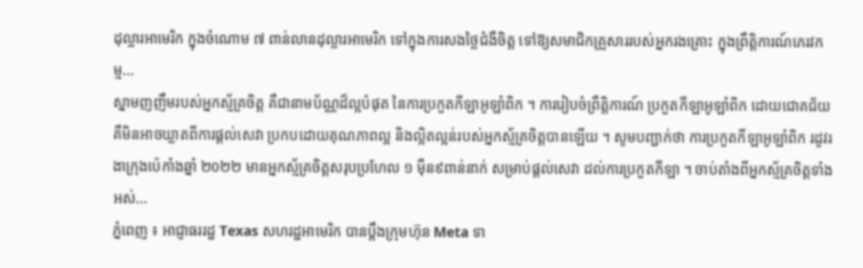ដុល្លារអាមេរិក ក្នុងចំណោម ៧ ពាន់លានដុល្លារអាមេរិក ទៅក្នុងការសងថ្លៃជំងឺចិត្ត ទៅឱ្យសមាជិកគ្រួសាររបស់អ្នករងគ្រោះ ក្នុងព្រឹត្តិការណ៍ភេរវកម្ម...
ស្នាមញញឹមរបស់អ្នកស្ម័គ្រចិត្ត គឺជានាមប័ណ្ណដ៏ល្អបំផុត នៃការប្រកួតកីឡាអូឡាំពិក ។ ការរៀបចំព្រឹត្តិការណ៍ ប្រកួតកីឡាអូឡាំពិក ដោយជោគជ័យ គឺមិនអាចឃ្លាតពីការផ្តល់សេវា ប្រកបដោយគុណភាពល្អ និងល្អិតល្អន់របស់អ្នកស្ម័គ្រចិត្តបានឡើយ ។ សូមបញ្ជាក់ថា ការប្រកួតកីឡាអូឡាំពិក រដូវរងាក្រុងប៉េកាំងឆ្នាំ ២០២២ មានអ្នកស្ម័គ្រចិត្តសរុបប្រហែល ១ ម៉ឺន៩ពាន់នាក់ សម្រាប់ផ្តល់សេវា ដល់ការប្រកួតកីឡា ។ ចាប់តាំងពីអ្នកស្ម័គ្រចិត្ដទាំងអស់...
ភ្នំពេញ ៖ អាជ្ញាធររដ្ឋ Texas សហរដ្ឋអាមេរិក បានប្ដឹងក្រុមហ៊ុន Meta ទា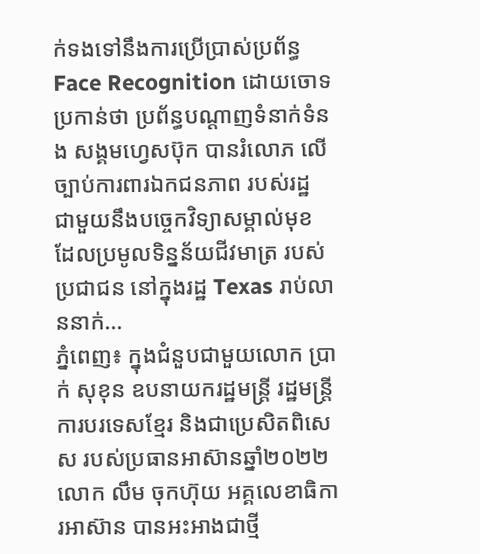ក់ទងទៅនឹងការប្រើប្រាស់ប្រព័ន្ធ Face Recognition ដោយចោទប្រកាន់ថា ប្រព័ន្ធបណ្ដាញទំនាក់ទំនង សង្គមហ្វេសប៊ុក បានរំលោភ លើច្បាប់ការពារឯកជនភាព របស់រដ្ឋ ជាមួយនឹងបច្ចេកវិទ្យាសម្គាល់មុខ ដែលប្រមូលទិន្នន័យជីវមាត្រ របស់ប្រជាជន នៅក្នុងរដ្ឋ Texas រាប់លាននាក់...
ភ្នំពេញ៖ ក្នុងជំនួបជាមួយលោក ប្រាក់ សុខុន ឧបនាយករដ្ឋមន្ត្រី រដ្ឋមន្ត្រីការបរទេសខ្មែរ និងជាប្រេសិតពិសេស របស់ប្រធានអាស៊ានឆ្នាំ២០២២ លោក លឹម ចុកហ៊ុយ អគ្គលេខាធិការអាស៊ាន បានអះអាងជាថ្មី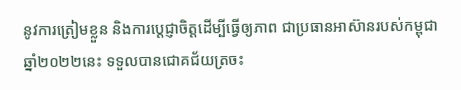នូវការត្រៀមខ្លួន និងការប្តេជ្ញាចិត្តដើម្បីធ្វើឲ្យភាព ជាប្រធានអាស៊ានរបស់កម្ពុជា ឆ្នាំ២០២២នេះ ទទួលបានជោគជ័យត្រចះ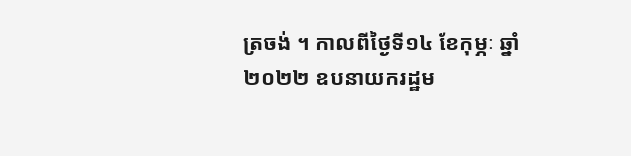ត្រចង់ ។ កាលពីថ្ងៃទី១៤ ខែកុម្ភៈ ឆ្នាំ២០២២ ឧបនាយករដ្ឋម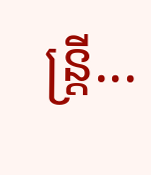ន្ត្រី...